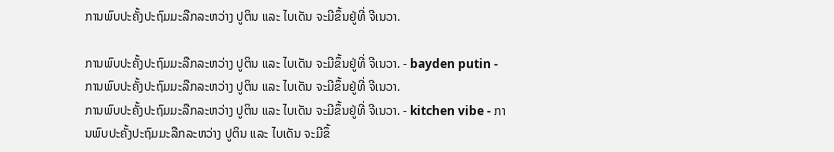ການພົບປະຄັ້ງປະຖົມມະລືກລະຫວ່າງ ປູຕິນ ແລະ ໄບເດັນ ຈະມີຂຶ້ນຢູ່ທີ່ ຈີເນວາ.

ການພົບປະຄັ້ງປະຖົມມະລືກລະຫວ່າງ ປູຕິນ ແລະ ໄບເດັນ ຈະມີຂຶ້ນຢູ່ທີ່ ຈີເນວາ. - bayden putin - ການພົບປະຄັ້ງປະຖົມມະລືກລະຫວ່າງ ປູຕິນ ແລະ ໄບເດັນ ຈະມີຂຶ້ນຢູ່ທີ່ ຈີເນວາ.
ການພົບປະຄັ້ງປະຖົມມະລືກລະຫວ່າງ ປູຕິນ ແລະ ໄບເດັນ ຈະມີຂຶ້ນຢູ່ທີ່ ຈີເນວາ. - kitchen vibe - ການພົບປະຄັ້ງປະຖົມມະລືກລະຫວ່າງ ປູຕິນ ແລະ ໄບເດັນ ຈະມີຂຶ້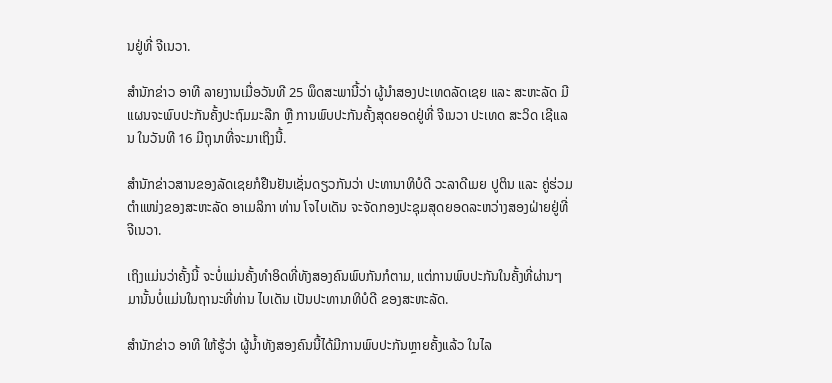ນຢູ່ທີ່ ຈີເນວາ.

ສຳນັກຂ່າວ ອາທີ ລາຍງານເມື່ອວັນທີ 25 ພຶດສະພານີ້ວ່າ ຜູ້ນໍາສອງປະເທດລັດເຊຍ ແລະ ສະຫະລັດ ມີແຜນຈະພົບປະກັນຄັ້ງປະຖົມມະລືກ ຫຼື ການພົບປະກັນຄັ້ງສຸດຍອດຢູ່ທີ່ ຈີເນວາ ປະເທດ ສະວິດ ເຊີແລນ ໃນວັນທີ 16 ມີຖຸນາທີ່ຈະມາເຖິງນີ້.

ສຳນັກຂ່າວສານຂອງລັດເຊຍກໍຢືນຢັນເຊັ່ນດຽວກັນວ່າ ປະທານາທິບໍດີ ວະລາດີເມຍ ປູຕິນ ແລະ ຄູ່ຮ່ວມຕໍາແໜ່ງຂອງສະຫະລັດ ອາເມລິກາ ທ່ານ ໂຈໄບເດັນ ຈະຈັດກອງປະຊຸມສຸດຍອດລະຫວ່າງສອງຝ່າຍຢູ່ທີ່ ຈີເນວາ.

ເຖິງແມ່ນວ່າຄັ້ງນີ້ ຈະບໍ່ແມ່ນຄັ້ງທຳອິດທີ່ທັງສອງຄົນພົບກັນກໍຕາມ, ແຕ່ການພົບປະກັນໃນຄັ້ງທີ່ຜ່ານໆ ມານັ້ນບໍ່ແມ່ນໃນຖານະທີ່ທ່ານ ໄບເດັນ ເປັນປະທານາທິບໍດີ ຂອງສະຫະລັດ.

ສຳນັກຂ່າວ ອາທີ ໃຫ້ຮູ້ວ່າ ຜູ້ນ້ຳທັງສອງຄົນນີ້ໄດ້ມີການພົບປະກັນຫຼາຍຄັ້ງແລ້ວ ໃນໄລ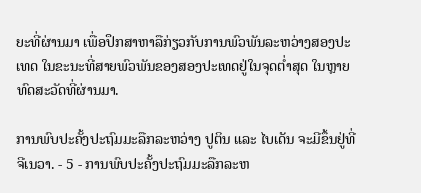ຍະທີ່ຜ່ານມາ ເພື່ອປຶກສາຫາລືກ່ຽວກັບການພົວພັນລະຫວ່າງສອງປະເທດ ໃນຂະນະທີ່ສາຍພົວພັນຂອງສອງປະເທດຢູ່ໃນຈຸດຕໍ່າສຸດ ໃນຫຼາຍທົດສະວັດທີ່ຜ່ານມາ.

ການພົບປະຄັ້ງປະຖົມມະລືກລະຫວ່າງ ປູຕິນ ແລະ ໄບເດັນ ຈະມີຂຶ້ນຢູ່ທີ່ ຈີເນວາ. - 5 - ການພົບປະຄັ້ງປະຖົມມະລືກລະຫ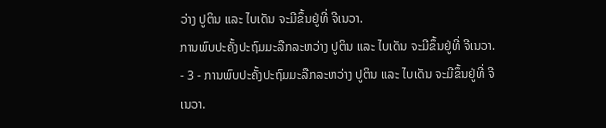ວ່າງ ປູຕິນ ແລະ ໄບເດັນ ຈະມີຂຶ້ນຢູ່ທີ່ ຈີເນວາ.
ການພົບປະຄັ້ງປະຖົມມະລືກລະຫວ່າງ ປູຕິນ ແລະ ໄບເດັນ ຈະມີຂຶ້ນຢູ່ທີ່ ຈີເນວາ. - 3 - ການພົບປະຄັ້ງປະຖົມມະລືກລະຫວ່າງ ປູຕິນ ແລະ ໄບເດັນ ຈະມີຂຶ້ນຢູ່ທີ່ ຈີເນວາ.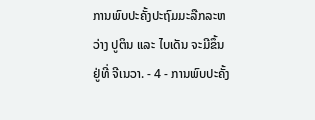ການພົບປະຄັ້ງປະຖົມມະລືກລະຫວ່າງ ປູຕິນ ແລະ ໄບເດັນ ຈະມີຂຶ້ນຢູ່ທີ່ ຈີເນວາ. - 4 - ການພົບປະຄັ້ງ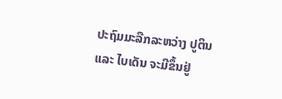ປະຖົມມະລືກລະຫວ່າງ ປູຕິນ ແລະ ໄບເດັນ ຈະມີຂຶ້ນຢູ່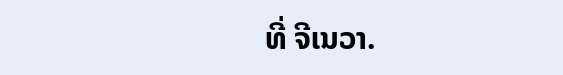ທີ່ ຈີເນວາ.